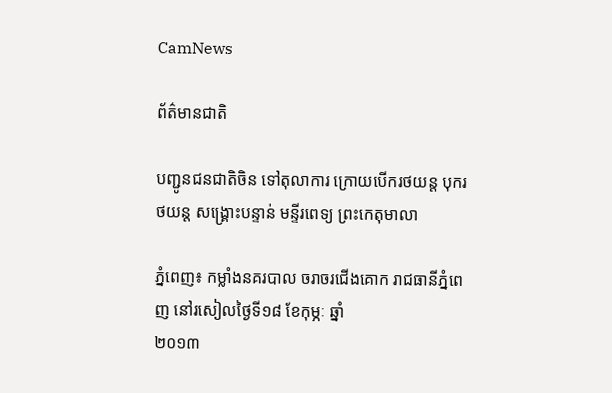CamNews

ព័ត៌មានជាតិ

បញ្ជូនជនជាតិចិន ទៅតុលាការ ក្រោយបើករថយន្ត បុករថយន្ត សង្គ្រោះបន្ទាន់ មន្ទីរពេទ្យ ព្រះកេតុមាលា

ភ្នំពេញ៖ កម្លាំងនគរបាល ចរាចរជើងគោក រាជធានីភ្នំពេញ នៅរសៀលថ្ងៃទី១៨ ខែកុម្ភៈ ឆ្នាំ
២០១៣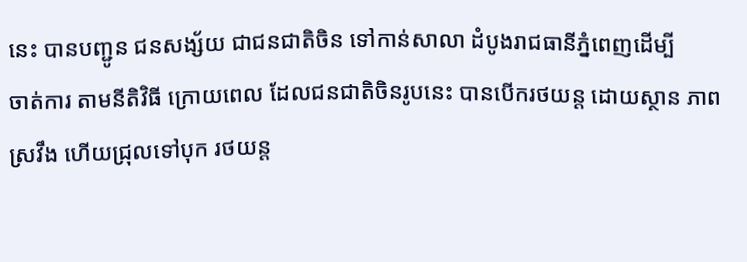នេះ បានបញ្ជូន ជនសង្ស័យ ជាជនជាតិចិន ទៅកាន់សាលា ដំបូងរាជធានីភ្នំពេញដើម្បី
ចាត់ការ តាមនីតិវិធី ក្រោយពេល ដែលជនជាតិចិនរូបនេះ បានបើករថយន្ត ដោយស្ថាន ភាព
ស្រវឹង ហើយជ្រុលទៅបុក រថយន្ត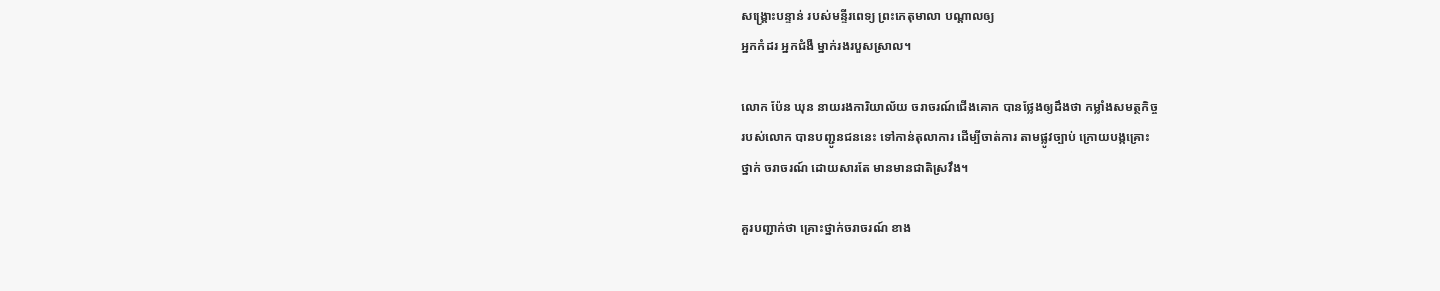សង្គ្រោះបន្ទាន់ របស់មន្ទីរពេទ្យ ព្រះកេតុមាលា បណ្តាលឲ្យ
អ្នកកំដរ អ្នកជំងឺ ម្នាក់រងរបួសស្រាល។

លោក ប៉ែន ឃុន នាយរងការិយាល័យ ចរាចរណ៍ជើងគោក បានថ្លែងឲ្យដឹងថា កម្លាំងសមត្ថកិច្ច
របស់លោក បានបញ្ជូនជននេះ ទៅកាន់តុលាការ ដើម្បីចាត់ការ តាមផ្លូវច្បាប់ ក្រោយបង្កគ្រោះ
ថ្នាក់ ចរាចរណ៍ ដោយសារតែ មានមានជាតិស្រវឹង។

គួរបញ្ជាក់ថា គ្រោះថ្នាក់ចរាចរណ៍ ខាង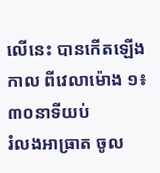លើនេះ បានកើតឡើងកាល ពីវេលាម៉ោង ១៖៣០នាទីយប់
រំលងអាធ្រាត ចូល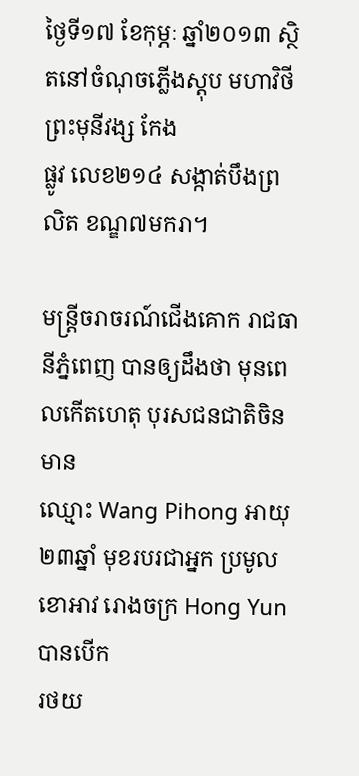ថ្ងៃទី១៧ ខែកុម្ភៈ ឆ្នាំ២០១៣ ស្ថិតនៅចំណុចភ្លើងស្តុប មហាវិថី ព្រះមុនីវង្ស កែង
ផ្លូវ លេខ២១៤ សង្កាត់បឹងព្រលិត ខណ្ឌ៧មករា។

មន្រ្តីចរាចរណ៍ជើងគោក រាជធានីភ្នំពេញ បានឲ្យដឹងថា មុនពេលកើតហេតុ បុរសជនជាតិចិនមាន
ឈ្មោះ Wang Pihong អាយុ២៣ឆ្នាំ មុខរបរជាអ្នក ប្រមូលខោអាវ រោងចក្រ Hong Yun បានបើក
រថយ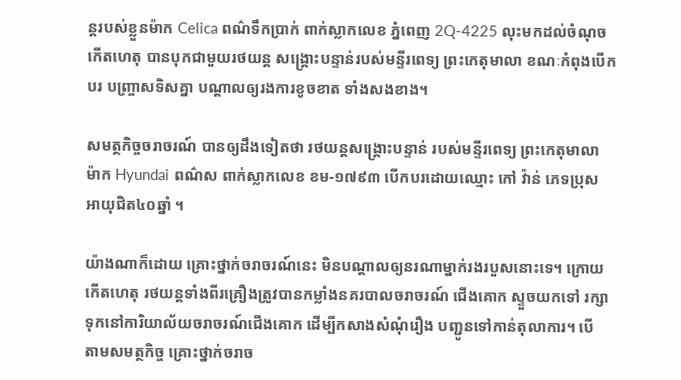ន្តរបស់ខ្លួនម៉ាក Celica ពណ៌ទឹកប្រាក់ ពាក់ស្លាកលេខ ភ្នំពេញ 2Q-4225 លុះមកដល់ចំណុច
កើតហេតុ បានបុកជាមួយរថយន្ត សង្គ្រោះបន្ទាន់របស់មន្ទីរពេទ្យ ព្រះកេតុមាលា ខណៈកំពុងបើក
បរ បញ្ច្រាសទិសគ្នា បណ្តាលឲ្យរងការខូចខាត ទាំងសងខាង។

សមត្ថកិច្ចចរាចរណ៍ បានឲ្យដឹងទៀតថា រថយន្តសង្គ្រោះបន្ទាន់ របស់មន្ទីរពេទ្យ ព្រះកេតុមាលា
ម៉ាក Hyundai ពណ៌ស ពាក់ស្លាកលេខ ខម-១៧៩៣ បើកបរដោយឈ្មោះ កៅ វ៉ាន់ ភេទប្រុស
អាយុជិត៤០ឆ្នាំ ។

យ៉ាងណាក៏ដោយ គ្រោះថ្នាក់ចរាចរណ៍នេះ មិនបណ្តាលឲ្យនរណាម្នាក់រងរបួសនោះទេ។ ក្រោយ
កើតហេតុ រថយន្តទាំងពីរគ្រឿងត្រូវបានកម្លាំងនគរបាលចរាចរណ៍ ជើងគោក ស្ទួចយកទៅ រក្សា
ទុកនៅការិយាល័យចរាចរណ៍ជើងគោក ដើម្បីកសាងសំណុំរឿង បញ្ជូនទៅកាន់តុលាការ។ បើ
តាមសមត្ថកិច្ច គ្រោះថ្នាក់ចរាច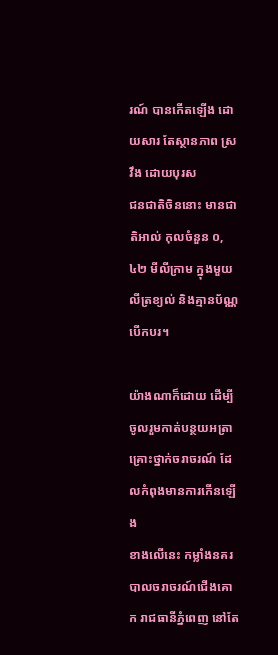រណ៍ បានកើតឡើង ដោយសារ តែស្ថានភាព ស្រវឹង ដោយបុរស
ជនជាតិចិននោះ មានជាតិអាល់ កុលចំនួន ០,៤២ មីលីក្រាម ក្នុងមួយលីត្រខ្យល់ និងគ្មានប័ណ្ណ
បើកបរ។

យ៉ាងណាក៏ដោយ ដើម្បីចូលរួមកាត់បន្ថយអត្រាគ្រោះថ្នាក់ចរាចរណ៍ ដែលកំពុងមានការកើនឡើង
ខាងលើនេះ កម្លាំងនគរបាលចរាចរណ៍ជើងគោក រាជធានីភ្នំពេញ នៅតែ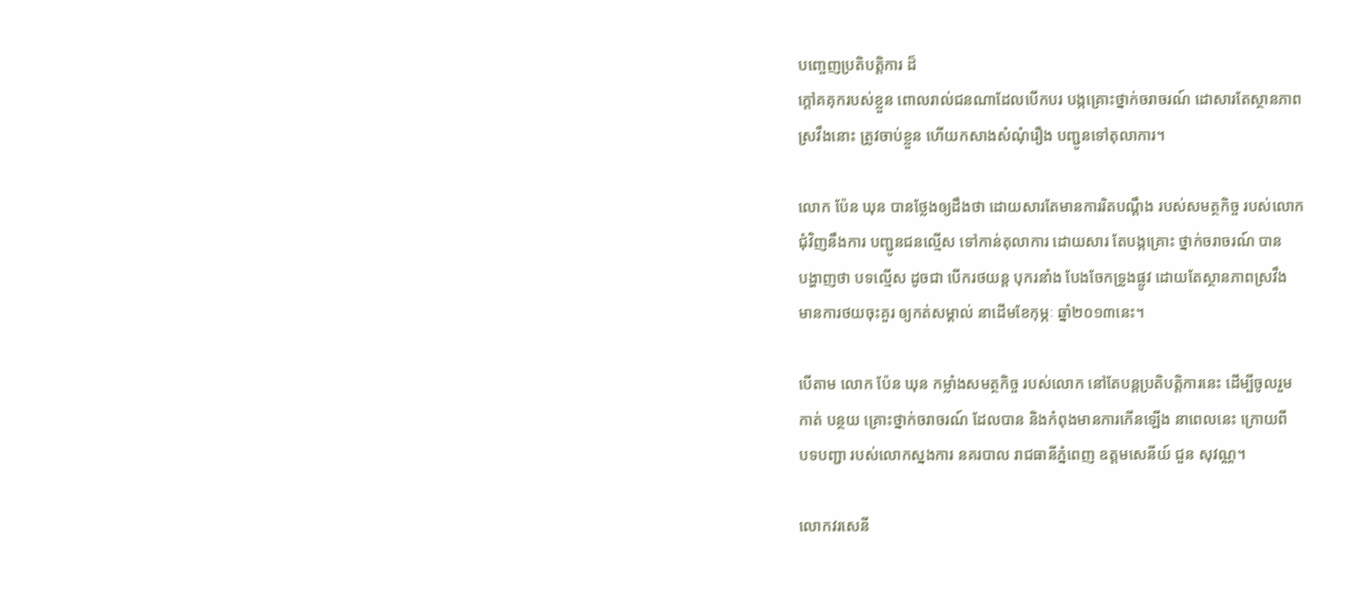បញ្ចេញប្រតិបត្តិការ ដ៏
ក្តៅគគុករបស់ខ្លួន ពោលរាល់ជនណាដែលបើកបរ បង្កគ្រោះថ្នាក់ចរាចរណ៍ ដោសារតែស្ថានភាព
ស្រវឹងនោះ ត្រូវចាប់ខ្លួន ហើយកសាងសំណុំរឿង បញ្ជូនទៅតុលាការ។

លោក ប៉ែន ឃុន បានថ្លែងឲ្យដឹងថា ដោយសារតែមានការរិតបណ្តឹង របស់សមត្ថកិច្ច របស់លោក
ជុំវិញនឹងការ បញ្ជូនជនល្មើស ទៅកាន់តុលាការ ដោយសារ តែបង្កគ្រោះ ថ្នាក់ចរាចរណ៍ បាន
បង្ហាញថា បទល្មើស ដូចជា បើករថយន្ត បុករនាំង បែងចែកទ្រូងផ្លូវ ដោយតែស្ថានភាពស្រវឹង
មានការថយចុះគួរ ឲ្យកត់សម្គាល់ នាដើមខែកុម្ភៈ ឆ្នាំ២០១៣នេះ។

បើតាម លោក ប៉ែន ឃុន កម្លាំងសមត្ថកិច្ច របស់លោក នៅតែបន្តប្រតិបត្តិការនេះ ដើម្បីចូលរួម
កាត់ បន្ថយ គ្រោះថ្នាក់ចរាចរណ៍ ដែលបាន និងកំពុងមានការកើនឡើង នាពេលនេះ ក្រោយពី
បទបញ្ជា របស់លោកស្នងការ នគរបាល រាជធានីភ្នំពេញ ឧត្តមសេនីយ៍ ជួន សុវណ្ណ។

លោកវរសេនី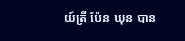យ៍ត្រី ប៉ែន ឃុន បាន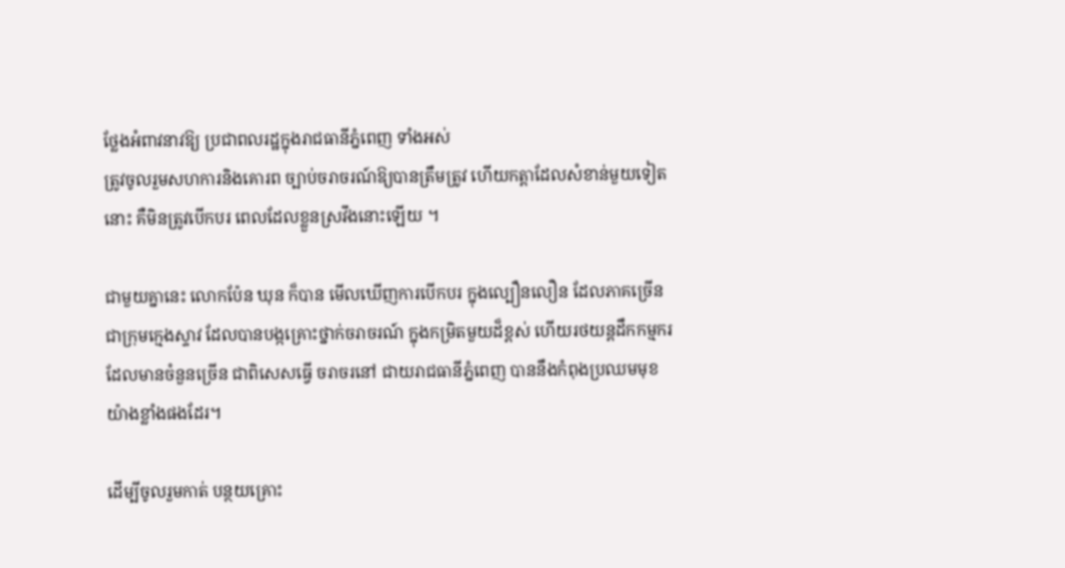ថ្លែងអំពាវនាវឱ្យ ប្រជាពលរដ្ឋក្នុងរាជធានីភ្នំពេញ ទាំងអស់
ត្រូវចូលរួមសហការនិងគោរព ច្បាប់ចរាចរណ៍ឱ្យបានត្រឹមត្រូវ ហើយកត្ដាដែលសំខាន់មួយទៀត
នោះ គឺមិនត្រូវបើកបរ ពេលដែលខ្លួនស្រវឹងនោះឡើយ ។

ជាមួយគ្នានេះ លោកប៉ែន ឃុន ក៏បាន មើលឃើញការបើកបរ ក្នុងល្បឿនលឿន ដែលភាគច្រើន
ជាក្រុមក្មេងស្ទាវ ដែលបានបង្កគ្រោះថ្នាក់ចរាចរណ៍ ក្នុងកម្រិតមួយដ៏ខ្ពស់ ហើយរថយន្ដដឹកកម្មករ
ដែលមានចំនួនច្រើន ជាពិសេសធ្វើ ចរាចរនៅ ជាយរាជធានីភ្នំពេញ បាននឹងកំពុងប្រឈមមុខ
យ៉ាងខ្លាំងផងដែរ។

ដើម្បីចូលរួមកាត់ បន្ថយគ្រោះ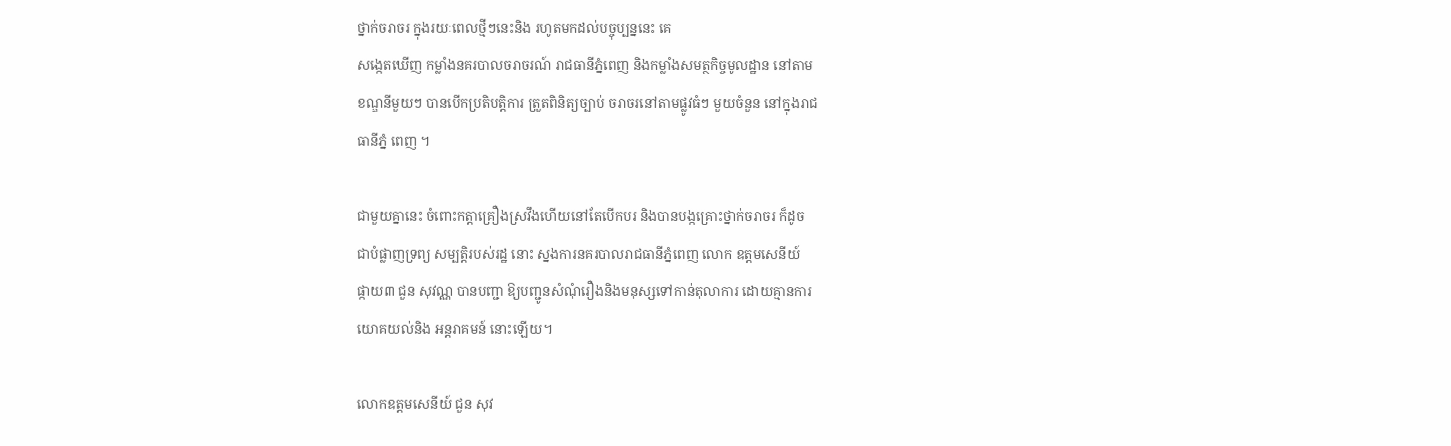ថ្នាក់ចរាចរ ក្នុងរយៈពេលថ្មីៗនេះនិង រហូតមកដល់បច្ចុប្បន្ននេះ គេ
សង្កេតឃើញ កម្លាំងនគរបាលចរាចរណ៍ រាជធានីភ្នំពេញ និងកម្លាំងសមត្ថកិច្ចមូលដ្ឋាន នៅតាម
ខណ្ឌនីមួយៗ បានបើកប្រតិបត្ដិការ ត្រួតពិនិត្យច្បាប់ ចរាចរនៅតាមផ្លូវធំៗ មួយចំនួន នៅក្នុងរាជ
ធានីភ្នំ ពេញ ។

ជាមួយគ្នានេះ ចំពោះកត្ដាគ្រឿងស្រវឹងហើយនៅតែបើកបរ និងបានបង្កគ្រោះថ្នាក់ចរាចរ ក៏ដូច
ជាបំផ្លាញទ្រព្យ សម្បត្ដិរបស់រដ្ឋ នោះ ស្នងការនគរបាលរាជធានីភ្នំពេញ លោក ឧត្ដមសេនីយ៍
ផ្កាយ៣ ជួន សុវណ្ណ បានបញ្ជា ឱ្យបញ្ជូនសំណុំរឿងនិងមនុស្សទៅកាន់តុលាការ ដោយគ្មានការ
យោគយល់និង អន្ដរាគមន៍ នោះឡើយ។

លោកឧត្ដមសេនីយ៍ ជួន សុវ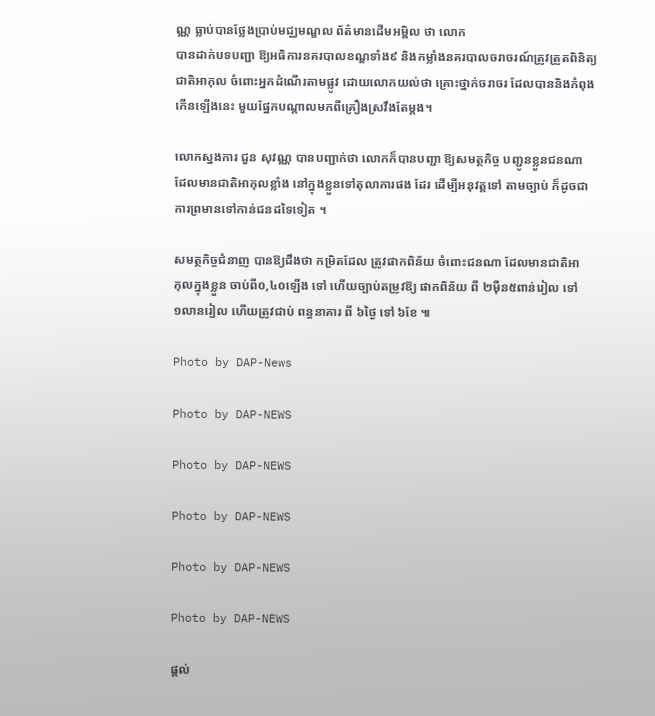ណ្ណ ធ្លាប់បានថ្លែងប្រាប់មជ្ឈមណ្ឌល ព័ត៌មានដើមអម្ពិល ថា លោក
បានដាក់បទបញ្ជា ឱ្យអធិការនគរបាលខណ្ឌទាំង៩ និងកម្លាំងនគរបាលចរាចរណ៍ត្រូវត្រួតពិនិត្យ
ជាតិអាកុល ចំពោះអ្នកដំណើរតាមផ្លូវ ដោយលោកយល់ថា គ្រោះថ្នាក់ចរាចរ ដែលបាននិងកំពុង
កើនឡើងនេះ មួយផ្នែកបណ្ដាលមកពីគ្រឿងស្រវឹងតែម្ដង។

លោកស្នងការ ជួន សុវណ្ណ បានបញ្ជាក់ថា លោកក៏បានបញ្ជា ឱ្យសមត្ថកិច្ច បញ្ជូនខ្លួនជនណា
ដែលមានជាតិអាកុលខ្លាំង នៅក្នុងខ្លួនទៅតុលាការផង ដែរ ដើម្បីអនុវត្ដទៅ តាមច្បាប់ ក៏ដូចជា
ការព្រមានទៅកាន់ជនដទៃទៀត ។

សមត្ថកិច្ចជំនាញ បានឱ្យដឹងថា កម្រិតដែល ត្រូវផាកពិន័យ ចំពោះជនណា ដែលមានជាតិអា
កុលក្នុងខ្លួន ចាប់ពី០,៤០ឡើង ទៅ ហើយច្បាប់តម្រូវឱ្យ ផាកពិន័យ ពី ២ម៉ឺន៥ពាន់រៀល ទៅ
១លានរៀល ហើយត្រូវជាប់ ពន្ធនាគារ ពី ៦ថ្ងៃ ទៅ ៦ខែ ៕

Photo by DAP-News

Photo by DAP-NEWS

Photo by DAP-NEWS

Photo by DAP-NEWS

Photo by DAP-NEWS

Photo by DAP-NEWS

ផ្តល់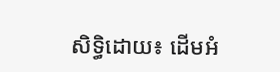សិទ្ធិដោយ៖ ដើមអំ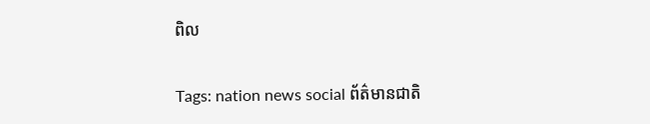ពិល


Tags: nation news social ព័ត៌មានជាតិ